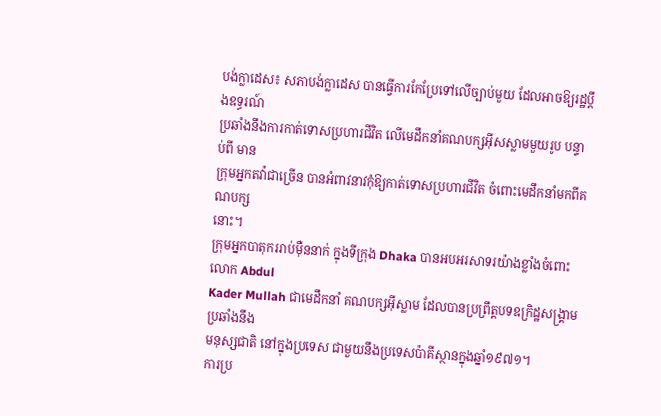បង់ក្លាដេស៖ សភាបង់ក្លាដេស បានធ្វើការកែប្រែទៅលើច្បាប់មួយ ដែលអាចឱ្យរដ្ឋប្តឹងឧទ្ធរណ៍
ប្រឆាំងនឹងការកាត់ទោសប្រហារជីវិត លើមេដឹកនាំគណបក្សអ៊ីសស្លាមមួយរូប បន្ទាប់ពី មាន
ក្រុមអ្នកតវ៉ាជាច្រើន បានអំពាវនាវកុំឱ្យកាត់ទោសប្រហារជីវិត ចំពោះមេដឹកនាំមកពីគណបក្ស
នោះ។
ក្រុមអ្នកបាតុកររាប់ម៉ឺននាក់ ក្នុងទីក្រុង Dhaka បានអបអរសាទរយ៉ាងខ្លាំងចំពោះលោក Abdul
Kader Mullah ជាមេដឹកនាំ គណបក្សអ៊ីស្លាម ដែលបានប្រព្រឹត្តបទឧក្រិដ្ឋសង្រ្គាមប្រឆាំងនឹង
មនុស្សជាតិ នៅក្នុងប្រទេស ជាមួយនឹងប្រទេសប៉ាគីស្ថានក្នុងឆ្នាំ១៩៧១។
ការប្រ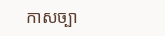កាសច្បា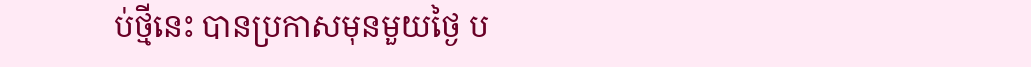ប់ថ្មីនេះ បានប្រកាសមុនមួយថ្ងៃ ប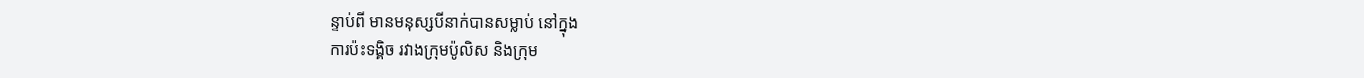ន្ទាប់ពី មានមនុស្សបីនាក់បានសម្លាប់ នៅក្នុង
ការប៉ះទង្គិច រវាងក្រុមប៉ូលិស និងក្រុម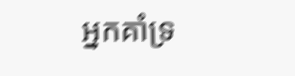អ្នកគាំទ្រ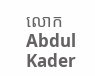លោក Abdul Kader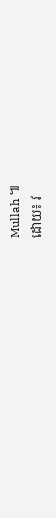Mullah ៕
ដោយ៖ វ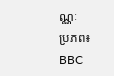ណ្ណៈ
ប្រភព៖ BBC